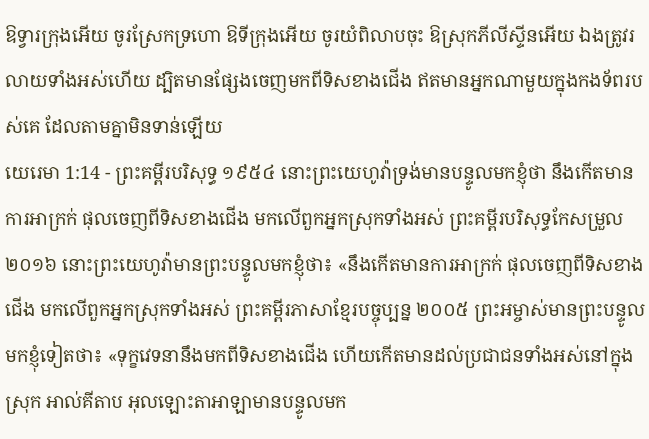ឱទ្វារក្រុងអើយ ចូរស្រែកទ្រហោ ឱទីក្រុងអើយ ចូរយំពិលាបចុះ ឱស្រុកភីលីស្ទីនអើយ ឯងត្រូវរលាយទាំងអស់ហើយ ដ្បិតមានផ្សែងចេញមកពីទិសខាងជើង ឥតមានអ្នកណាមួយក្នុងកងទ័ពរបស់គេ ដែលតាមគ្នាមិនទាន់ឡើយ
យេរេមា 1:14 - ព្រះគម្ពីរបរិសុទ្ធ ១៩៥៤ នោះព្រះយេហូវ៉ាទ្រង់មានបន្ទូលមកខ្ញុំថា នឹងកើតមានការអាក្រក់ ផុលចេញពីទិសខាងជើង មកលើពួកអ្នកស្រុកទាំងអស់ ព្រះគម្ពីរបរិសុទ្ធកែសម្រួល ២០១៦ នោះព្រះយេហូវ៉ាមានព្រះបន្ទូលមកខ្ញុំថា៖ «នឹងកើតមានការអាក្រក់ ផុលចេញពីទិសខាងជើង មកលើពួកអ្នកស្រុកទាំងអស់ ព្រះគម្ពីរភាសាខ្មែរបច្ចុប្បន្ន ២០០៥ ព្រះអម្ចាស់មានព្រះបន្ទូលមកខ្ញុំទៀតថា៖ «ទុក្ខវេទនានឹងមកពីទិសខាងជើង ហើយកើតមានដល់ប្រជាជនទាំងអស់នៅក្នុងស្រុក អាល់គីតាប អុលឡោះតាអាឡាមានបន្ទូលមក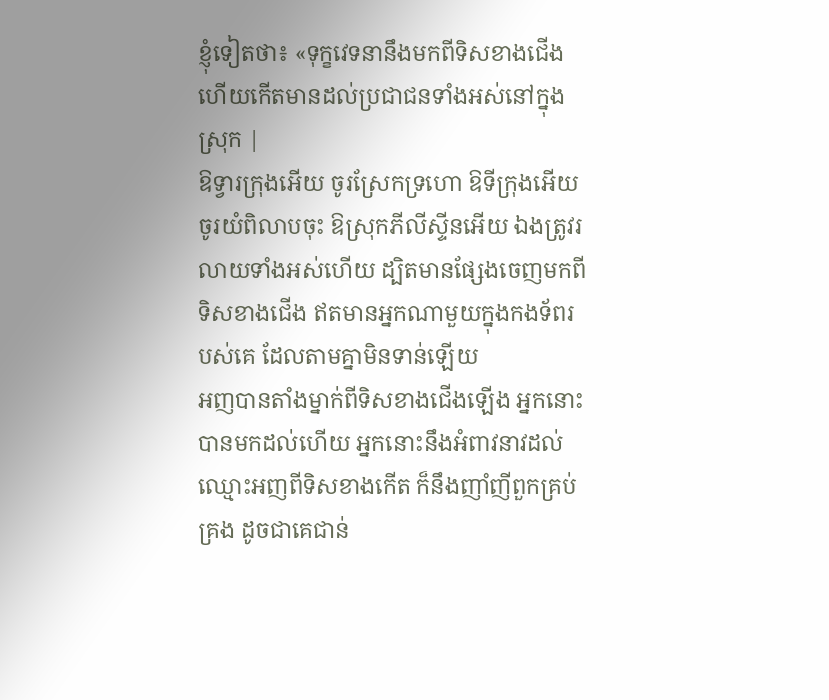ខ្ញុំទៀតថា៖ «ទុក្ខវេទនានឹងមកពីទិសខាងជើង ហើយកើតមានដល់ប្រជាជនទាំងអស់នៅក្នុងស្រុក |
ឱទ្វារក្រុងអើយ ចូរស្រែកទ្រហោ ឱទីក្រុងអើយ ចូរយំពិលាបចុះ ឱស្រុកភីលីស្ទីនអើយ ឯងត្រូវរលាយទាំងអស់ហើយ ដ្បិតមានផ្សែងចេញមកពីទិសខាងជើង ឥតមានអ្នកណាមួយក្នុងកងទ័ពរបស់គេ ដែលតាមគ្នាមិនទាន់ឡើយ
អញបានតាំងម្នាក់ពីទិសខាងជើងឡើង អ្នកនោះបានមកដល់ហើយ អ្នកនោះនឹងអំពាវនាវដល់ឈ្មោះអញពីទិសខាងកើត ក៏នឹងញាំញីពួកគ្រប់គ្រង ដូចជាគេជាន់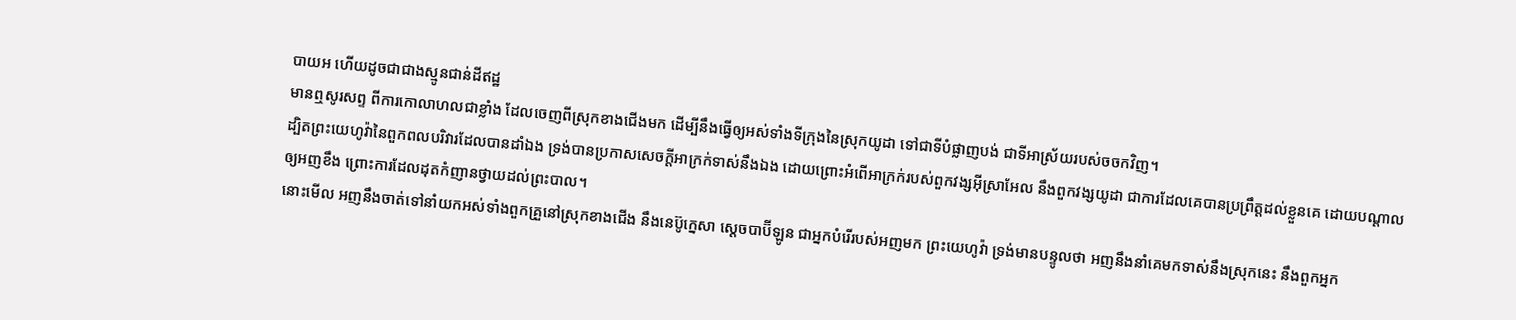បាយអ ហើយដូចជាជាងស្មូនជាន់ដីឥដ្ឋ
មានឮសូរសព្ទ ពីការកោលាហលជាខ្លាំង ដែលចេញពីស្រុកខាងជើងមក ដើម្បីនឹងធ្វើឲ្យអស់ទាំងទីក្រុងនៃស្រុកយូដា ទៅជាទីបំផ្លាញបង់ ជាទីអាស្រ័យរបស់ចចកវិញ។
ដ្បិតព្រះយេហូវ៉ានៃពួកពលបរិវារដែលបានដាំឯង ទ្រង់បានប្រកាសសេចក្ដីអាក្រក់ទាស់នឹងឯង ដោយព្រោះអំពើអាក្រក់របស់ពួកវង្សអ៊ីស្រាអែល នឹងពួកវង្សយូដា ជាការដែលគេបានប្រព្រឹត្តដល់ខ្លួនគេ ដោយបណ្តាលឲ្យអញខឹង ព្រោះការដែលដុតកំញានថ្វាយដល់ព្រះបាល។
នោះមើល អញនឹងចាត់ទៅនាំយកអស់ទាំងពួកគ្រួនៅស្រុកខាងជើង នឹងនេប៊ូក្នេសា ស្តេចបាប៊ីឡូន ជាអ្នកបំរើរបស់អញមក ព្រះយេហូវ៉ា ទ្រង់មានបន្ទូលថា អញនឹងនាំគេមកទាស់នឹងស្រុកនេះ នឹងពួកអ្នក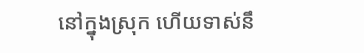នៅក្នុងស្រុក ហើយទាស់នឹ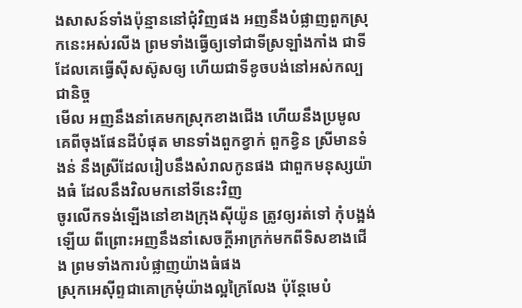ងសាសន៍ទាំងប៉ុន្មាននៅជុំវិញផង អញនឹងបំផ្លាញពួកស្រុកនេះអស់រលីង ព្រមទាំងធ្វើឲ្យទៅជាទីស្រឡាំងកាំង ជាទីដែលគេធ្វើស៊ីសស៊ូសឲ្យ ហើយជាទីខូចបង់នៅអស់កល្បជានិច្ច
មើល អញនឹងនាំគេមកស្រុកខាងជើង ហើយនឹងប្រមូលគេពីចុងផែនដីបំផុត មានទាំងពួកខ្វាក់ ពួកខ្វិន ស្រីមានទំងន់ នឹងស្រីដែលរៀបនឹងសំរាលកូនផង ជាពួកមនុស្សយ៉ាងធំ ដែលនឹងវិលមកនៅទីនេះវិញ
ចូរលើកទង់ឡើងនៅខាងក្រុងស៊ីយ៉ូន ត្រូវឲ្យរត់ទៅ កុំបង្អង់ឡើយ ពីព្រោះអញនឹងនាំសេចក្ដីអាក្រក់មកពីទិសខាងជើង ព្រមទាំងការបំផ្លាញយ៉ាងធំផង
ស្រុកអេស៊ីព្ទជាគោក្រមុំយ៉ាងល្អក្រៃលែង ប៉ុន្តែមេបំ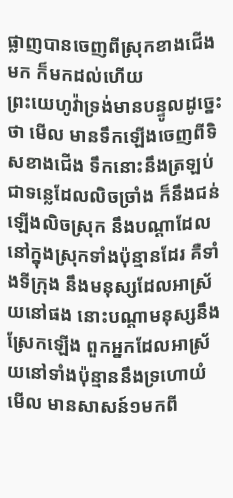ផ្លាញបានចេញពីស្រុកខាងជើងមក ក៏មកដល់ហើយ
ព្រះយេហូវ៉ាទ្រង់មានបន្ទូលដូច្នេះថា មើល មានទឹកឡើងចេញពីទិសខាងជើង ទឹកនោះនឹងត្រឡប់ជាទន្លេដែលលិចច្រាំង ក៏នឹងជន់ឡើងលិចស្រុក នឹងបណ្តាដែលនៅក្នុងស្រុកទាំងប៉ុន្មានដែរ គឺទាំងទីក្រុង នឹងមនុស្សដែលអាស្រ័យនៅផង នោះបណ្តាមនុស្សនឹងស្រែកឡើង ពួកអ្នកដែលអាស្រ័យនៅទាំងប៉ុន្មាននឹងទ្រហោយំ
មើល មានសាសន៍១មកពី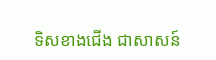ទិសខាងជើង ជាសាសន៍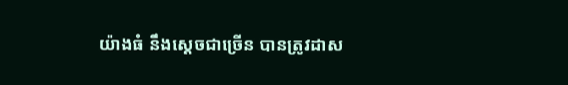យ៉ាងធំ នឹងស្តេចជាច្រើន បានត្រូវដាស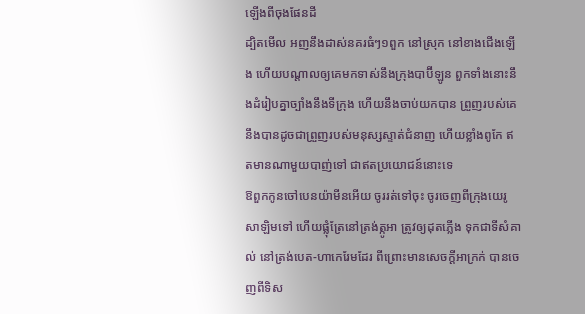ឡើងពីចុងផែនដី
ដ្បិតមើល អញនឹងដាស់នគរធំៗ១ពួក នៅស្រុក នៅខាងជើងឡើង ហើយបណ្តាលឲ្យគេមកទាស់នឹងក្រុងបាប៊ីឡូន ពួកទាំងនោះនឹងដំរៀបគ្នាច្បាំងនឹងទីក្រុង ហើយនឹងចាប់យកបាន ព្រួញរបស់គេនឹងបានដូចជាព្រួញរបស់មនុស្សស្ទាត់ជំនាញ ហើយខ្លាំងពូកែ ឥតមានណាមួយបាញ់ទៅ ជាឥតប្រយោជន៍នោះទេ
ឱពួកកូនចៅបេនយ៉ាមីនអើយ ចូររត់ទៅចុះ ចូរចេញពីក្រុងយេរូសាឡិមទៅ ហើយផ្លុំត្រែនៅត្រង់ត្កូអា ត្រូវឲ្យដុតភ្លើង ទុកជាទីសំគាល់ នៅត្រង់បេត-ហាកេរែមដែរ ពីព្រោះមានសេចក្ដីអាក្រក់ បានចេញពីទិស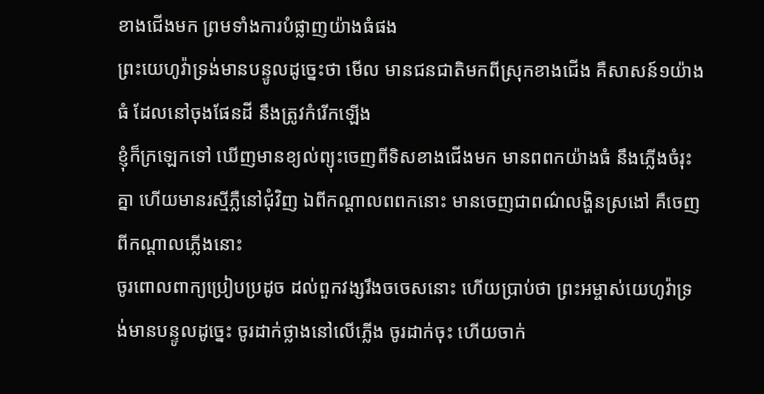ខាងជើងមក ព្រមទាំងការបំផ្លាញយ៉ាងធំផង
ព្រះយេហូវ៉ាទ្រង់មានបន្ទូលដូច្នេះថា មើល មានជនជាតិមកពីស្រុកខាងជើង គឺសាសន៍១យ៉ាងធំ ដែលនៅចុងផែនដី នឹងត្រូវកំរើកឡើង
ខ្ញុំក៏ក្រឡេកទៅ ឃើញមានខ្យល់ព្យុះចេញពីទិសខាងជើងមក មានពពកយ៉ាងធំ នឹងភ្លើងចំរុះគ្នា ហើយមានរស្មីភ្លឺនៅជុំវិញ ឯពីកណ្តាលពពកនោះ មានចេញជាពណ៌លង្ហិនស្រងៅ គឺចេញពីកណ្តាលភ្លើងនោះ
ចូរពោលពាក្យប្រៀបប្រដូច ដល់ពួកវង្សរឹងចចេសនោះ ហើយប្រាប់ថា ព្រះអម្ចាស់យេហូវ៉ាទ្រង់មានបន្ទូលដូច្នេះ ចូរដាក់ថ្លាងនៅលើភ្លើង ចូរដាក់ចុះ ហើយចាក់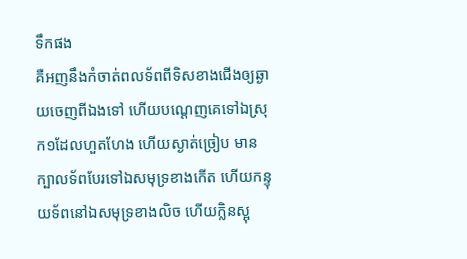ទឹកផង
គឺអញនឹងកំចាត់ពលទ័ពពីទិសខាងជើងឲ្យឆ្ងាយចេញពីឯងទៅ ហើយបណ្តេញគេទៅឯស្រុក១ដែលហួតហែង ហើយស្ងាត់ច្រៀប មានក្បាលទ័ពបែរទៅឯសមុទ្រខាងកើត ហើយកន្ទុយទ័ពនៅឯសមុទ្រខាងលិច ហើយក្លិនស្អុ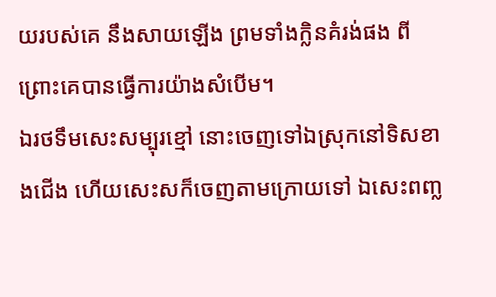យរបស់គេ នឹងសាយឡើង ព្រមទាំងក្លិនគំរង់ផង ពីព្រោះគេបានធ្វើការយ៉ាងសំបើម។
ឯរថទឹមសេះសម្បុរខ្មៅ នោះចេញទៅឯស្រុកនៅទិសខាងជើង ហើយសេះសក៏ចេញតាមក្រោយទៅ ឯសេះពញ្ល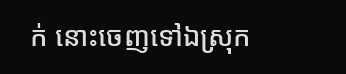ក់ នោះចេញទៅឯស្រុក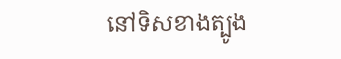នៅទិសខាងត្បូង